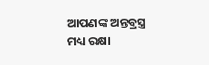ଆପଣଙ୍କ ଅନ୍ତବ୍ରସ୍ତ୍ର ମଧ୍ୟ ରକ୍ଷା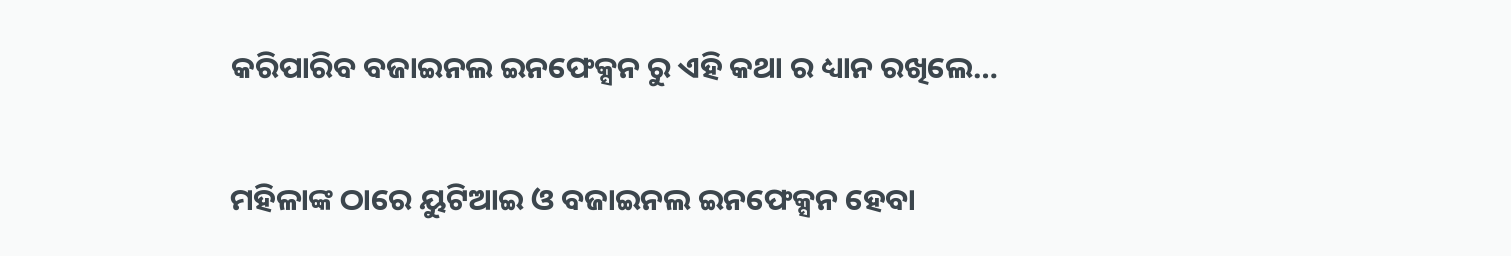କରିପାରିବ ବଜାଇନଲ ଇନଫେକ୍ସନ ରୁ ଏହି କଥା ର ଧ୍ୟାନ ରଖିଲେ…

ମହିଳାଙ୍କ ଠାରେ ୟୁଟିଆଇ ଓ ବଜାଇନଲ ଇନଫେକ୍ସନ ହେବା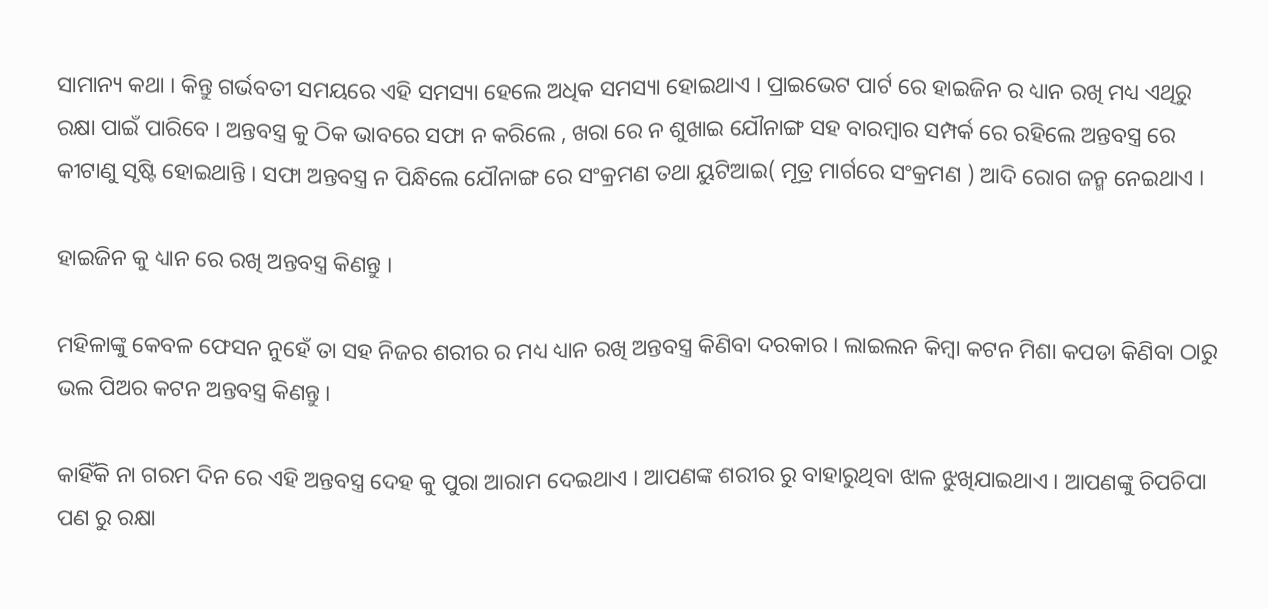ସାମାନ୍ୟ କଥା । କିନ୍ତୁ ଗର୍ଭବତୀ ସମୟରେ ଏହି ସମସ୍ୟା ହେଲେ ଅଧିକ ସମସ୍ୟା ହୋଇଥାଏ । ପ୍ରାଇଭେଟ ପାର୍ଟ ରେ ହାଇଜିନ ର ଧ୍ୟାନ ରଖି ମଧ୍ୟ ଏଥିରୁ ରକ୍ଷା ପାଇଁ ପାରିବେ । ଅନ୍ତବସ୍ତ୍ର କୁ ଠିକ ଭାବରେ ସଫା ନ କରିଲେ , ଖରା ରେ ନ ଶୁଖାଇ ଯୌନାଙ୍ଗ ସହ ବାରମ୍ବାର ସମ୍ପର୍କ ରେ ରହିଲେ ଅନ୍ତବସ୍ତ୍ର ରେ କୀଟାଣୁ ସୃଷ୍ଟି ହୋଇଥାନ୍ତି । ସଫା ଅନ୍ତବସ୍ତ୍ର ନ ପିନ୍ଧିଲେ ଯୌନାଙ୍ଗ ରେ ସଂକ୍ରମଣ ତଥା ୟୁଟିଆଇ( ମୂତ୍ର ମାର୍ଗରେ ସଂକ୍ରମଣ ) ଆଦି ରୋଗ ଜନ୍ମ ନେଇଥାଏ ।

ହାଇଜିନ କୁ ଧ୍ୟାନ ରେ ରଖି ଅନ୍ତବସ୍ତ୍ର କିଣନ୍ତୁ ।

ମହିଳାଙ୍କୁ କେବଳ ଫେସନ ନୁହେଁ ତା ସହ ନିଜର ଶରୀର ର ମଧ୍ୟ ଧ୍ୟାନ ରଖି ଅନ୍ତବସ୍ତ୍ର କିଣିବା ଦରକାର । ଲାଇଲନ କିମ୍ବା କଟନ ମିଶା କପଡା କିଣିବା ଠାରୁ ଭଲ ପିଅର କଟନ ଅନ୍ତବସ୍ତ୍ର କିଣନ୍ତୁ ।

କାହିଁକି ନା ଗରମ ଦିନ ରେ ଏହି ଅନ୍ତବସ୍ତ୍ର ଦେହ କୁ ପୁରା ଆରାମ ଦେଇଥାଏ । ଆପଣଙ୍କ ଶରୀର ରୁ ବାହାରୁଥିବା ଝାଳ ଝୁଖିଯାଇଥାଏ । ଆପଣଙ୍କୁ ଚିପଚିପା ପଣ ରୁ ରକ୍ଷା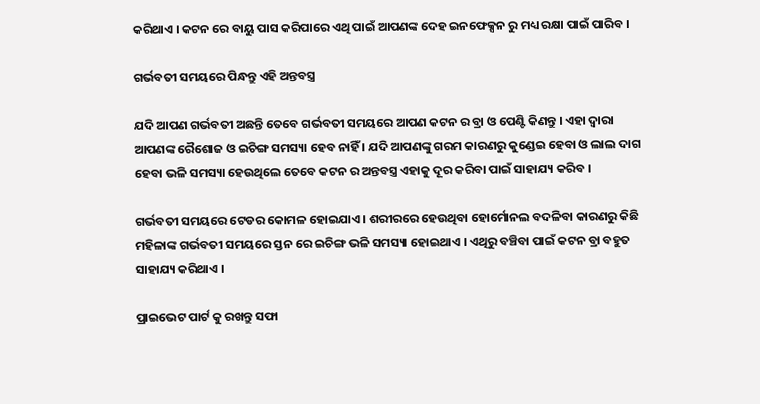କରିଥାଏ । କଟନ ରେ ବାୟୁ ପାସ କରିପାରେ ଏଥି ପାଇଁ ଆପଣଙ୍କ ଦେହ ଇନଫେକ୍ସନ ରୁ ମଧ୍ୟ ରକ୍ଷା ପାଇଁ ପାରିବ ।

ଗର୍ଭବତୀ ସମୟରେ ପିନ୍ଧନ୍ତୁ ଏହି ଅନ୍ତବସ୍ତ୍ର

ଯଦି ଆପଣ ଗର୍ଭବତୀ ଅଛନ୍ତି ତେବେ ଗର୍ଭବତୀ ସମୟରେ ଆପଣ କଟନ ର ବ୍ରା ଓ ପେଣ୍ଟି କିଣନ୍ତୁ । ଏହା ଦ୍ବାରା ଆପଣଙ୍କ ରୈଶୋଜ ଓ ଇଚିଙ୍ଗ ସମସ୍ୟା ହେବ ନାହିଁ । ଯଦି ଆପଣଙ୍କୁ ଗରମ କାରଣରୁ କୁଣ୍ଡେଇ ହେବା ଓ ଲାଲ ଦାଗ ହେବା ଭଳି ସମସ୍ୟା ହେଉଥିଲେ ତେବେ କଟନ ର ଅନ୍ତବସ୍ତ୍ର ଏହାକୁ ଦୂର କରିବା ପାଇଁ ସାହାଯ୍ୟ କରିବ ।

ଗର୍ଭବତୀ ସମୟରେ ଟେଡର କୋମଳ ହୋଇଯାଏ । ଶରୀରରେ ହେଉଥିବା ହୋର୍ମୋନଲ ବଦଳିବା କାରଣରୁ କିଛି ମହିଳାଙ୍କ ଗର୍ଭବତୀ ସମୟରେ ସ୍ତନ ରେ ଇଚିଙ୍ଗ ଭଳି ସମସ୍ୟା ହୋଇଥାଏ । ଏଥିରୁ ବଞ୍ଚିବା ପାଇଁ କଟନ ବ୍ରା ବହୁତ ସାହାଯ୍ୟ କରିଥାଏ ।

ପ୍ରାଇଭେଟ ପାର୍ଟ କୁ ରଖନ୍ତୁ ସଫା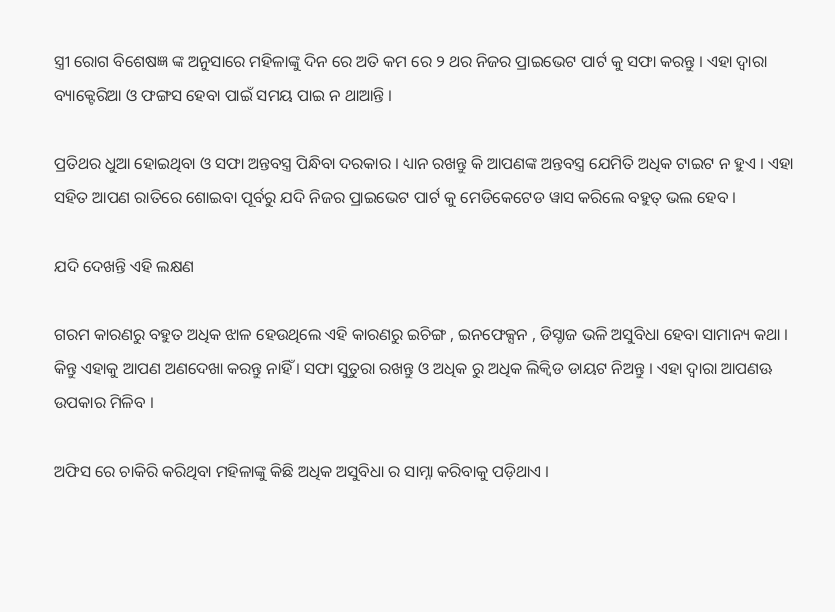ସ୍ତ୍ରୀ ରୋଗ ବିଶେଷଜ୍ଞ ଙ୍କ ଅନୁସାରେ ମହିଳାଙ୍କୁ ଦିନ ରେ ଅତି କମ ରେ ୨ ଥର ନିଜର ପ୍ରାଇଭେଟ ପାର୍ଟ କୁ ସଫା କରନ୍ତୁ । ଏହା ଦ୍ବାରା ବ୍ୟାକ୍ଟେରିଆ ଓ ଫଙ୍ଗସ ହେବା ପାଇଁ ସମୟ ପାଇ ନ ଥାଆନ୍ତି ।

ପ୍ରତିଥର ଧୁଆ ହୋଇଥିବା ଓ ସଫା ଅନ୍ତବସ୍ତ୍ର ପିନ୍ଧିବା ଦରକାର । ଧ୍ୟାନ ରଖନ୍ତୁ କି ଆପଣଙ୍କ ଅନ୍ତବସ୍ତ୍ର ଯେମିତି ଅଧିକ ଟାଇଟ ନ ହୁଏ । ଏହା ସହିତ ଆପଣ ରାତିରେ ଶୋଇବା ପୂର୍ବରୁ ଯଦି ନିଜର ପ୍ରାଇଭେଟ ପାର୍ଟ କୁ ମେଡିକେଟେଡ ୱାସ କରିଲେ ବହୁତ୍ ଭଲ ହେବ ।

ଯଦି ଦେଖନ୍ତି ଏହି ଲକ୍ଷଣ

ଗରମ କାରଣରୁ ବହୁତ ଅଧିକ ଝାଳ ହେଉଥିଲେ ଏହି କାରଣରୁ ଇଚିଙ୍ଗ , ଇନଫେକ୍ସନ , ଡିସ୍ଚାଜ ଭଳି ଅସୁବିଧା ହେବା ସାମାନ୍ୟ କଥା । କିନ୍ତୁ ଏହାକୁ ଆପଣ ଅଣଦେଖା କରନ୍ତୁ ନାହିଁ । ସଫା ସୁତୁରା ରଖନ୍ତୁ ଓ ଅଧିକ ରୁ ଅଧିକ ଲିକ୍ବିଡ ଡାୟଟ ନିଅନ୍ତୁ । ଏହା ଦ୍ବାରା ଆପଣଊ ଉପକାର ମିଳିବ ।

ଅଫିସ ରେ ଚାକିରି କରିଥିବା ମହିଳାଙ୍କୁ କିଛି ଅଧିକ ଅସୁବିଧା ର ସାମ୍ନା କରିବାକୁ ପଡ଼ିଥାଏ ।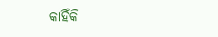କାହିଁକି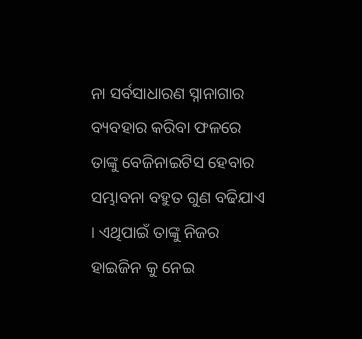ନା ସର୍ବସାଧାରଣ ସ୍ନାନାଗାର ବ୍ୟବହାର କରିବା ଫଳରେ ତାଙ୍କୁ ବେଜିନାଇଟିସ ହେବାର ସମ୍ଭାବନା ବହୁତ ଗୁଣ ବଢିଯାଏ । ଏଥିପାଇଁ ତାଙ୍କୁ ନିଜର ହାଇଜିନ କୁ ନେଇ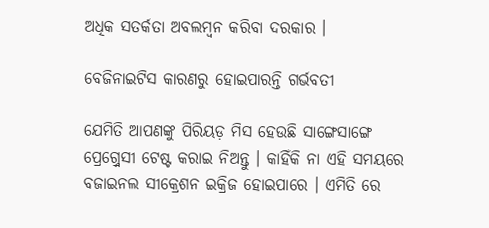ଅଧିକ ସତର୍କତା ଅବଲମ୍ବନ କରିବା ଦରକାର ।

ବେଜିନାଇଟିସ କାରଣରୁ ହୋଇପାରନ୍ତି ଗର୍ଭବତୀ

ଯେମିତି ଆପଣଙ୍କୁ ପିରିୟଡ଼ ମିସ ହେଉଛି ସାଙ୍ଗେସାଙ୍ଗେ ପ୍ରେଗ୍ର୍ନେସୀ ଟେଷ୍ଟ କରାଇ ନିଅନ୍ତୁ । କାହିଁକି ନା ଏହି ସମୟରେ ବଜାଇନଲ ସୀକ୍ରେଶନ ଇକ୍ରିଜ ହୋଇପାରେ । ଏମିତି ରେ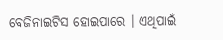ବେଜିନାଇଟିସ ହୋଇପାରେ । ଏଥିପାଇଁ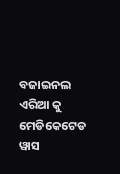ବଜାଇନଲ ଏରିଆ କୁ ମେଡିକେଟେଡ ୱାସ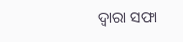ଦ୍ଵାରା ସଫା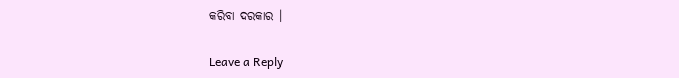କରିବା ଦରକାର ।

Leave a Reply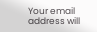Your email address will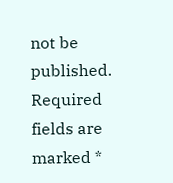not be published. Required fields are marked *